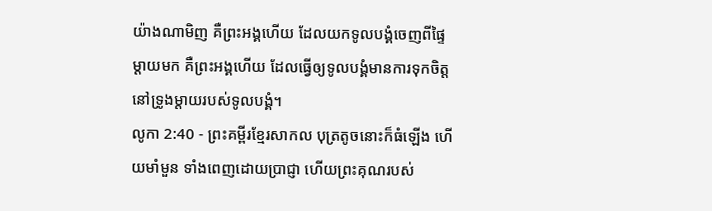យ៉ាងណាមិញ គឺព្រះអង្គហើយ ដែលយកទូលបង្គំចេញពីផ្ទៃម្ដាយមក គឺព្រះអង្គហើយ ដែលធ្វើឲ្យទូលបង្គំមានការទុកចិត្ត នៅទ្រូងម្ដាយរបស់ទូលបង្គំ។
លូកា 2:40 - ព្រះគម្ពីរខ្មែរសាកល បុត្រតូចនោះក៏ធំឡើង ហើយមាំមួន ទាំងពេញដោយប្រាជ្ញា ហើយព្រះគុណរបស់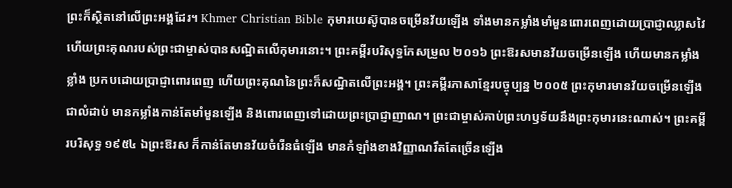ព្រះក៏ស្ថិតនៅលើព្រះអង្គដែរ។ Khmer Christian Bible កុមារយេស៊ូបានចម្រើនវ័យឡើង ទាំងមានកម្លាំងមាំមួនពោរពេញដោយប្រាជ្ញាឈ្លាសវៃ ហើយព្រះគុណរបស់ព្រះជាម្ចាស់បានសណ្ឋិតលើកុមារនោះ។ ព្រះគម្ពីរបរិសុទ្ធកែសម្រួល ២០១៦ ព្រះឱរសមានវ័យចម្រើនឡើង ហើយមានកម្លាំងខ្លាំង ប្រកបដោយប្រាជ្ញាពោរពេញ ហើយព្រះគុណនៃព្រះក៏សណ្ឋិតលើព្រះអង្គ។ ព្រះគម្ពីរភាសាខ្មែរបច្ចុប្បន្ន ២០០៥ ព្រះកុមារមានវ័យចម្រើនឡើងជាលំដាប់ មានកម្លាំងកាន់តែមាំមួនឡើង និងពោរពេញទៅដោយព្រះប្រាជ្ញាញាណ។ ព្រះជាម្ចាស់គាប់ព្រះហឫទ័យនឹងព្រះកុមារនេះណាស់។ ព្រះគម្ពីរបរិសុទ្ធ ១៩៥៤ ឯព្រះឱរស ក៏កាន់តែមានវ័យចំរើនធំឡើង មានកំឡាំងខាងវិញ្ញាណរឹតតែច្រើនឡើង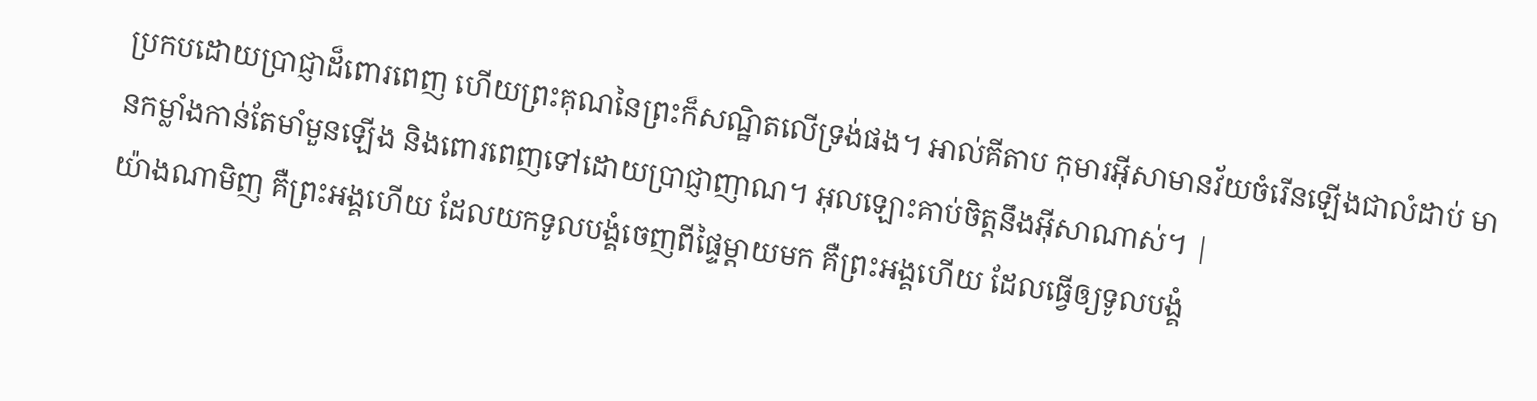ប្រកបដោយប្រាជ្ញាដ៏ពោរពេញ ហើយព្រះគុណនៃព្រះក៏សណ្ឋិតលើទ្រង់ផង។ អាល់គីតាប កុមារអ៊ីសាមានវ័យចំរើនឡើងជាលំដាប់ មានកម្លាំងកាន់តែមាំមួនឡើង និងពោរពេញទៅដោយប្រាជ្ញាញាណ។ អុលឡោះគាប់ចិត្តនឹងអ៊ីសាណាស់។ |
យ៉ាងណាមិញ គឺព្រះអង្គហើយ ដែលយកទូលបង្គំចេញពីផ្ទៃម្ដាយមក គឺព្រះអង្គហើយ ដែលធ្វើឲ្យទូលបង្គំ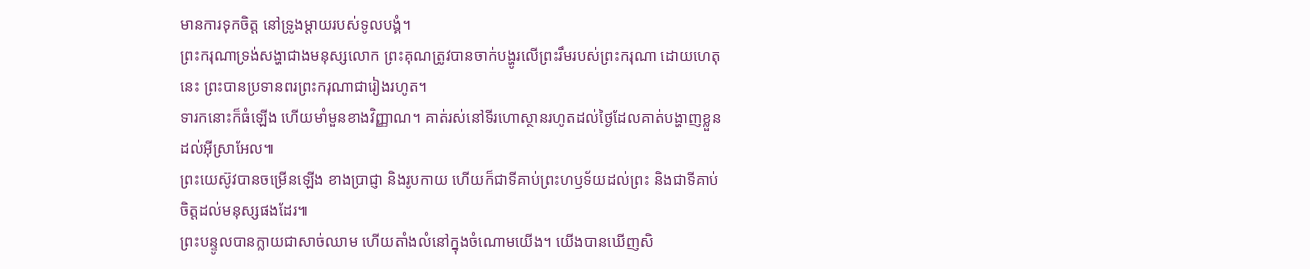មានការទុកចិត្ត នៅទ្រូងម្ដាយរបស់ទូលបង្គំ។
ព្រះករុណាទ្រង់សង្ហាជាងមនុស្សលោក ព្រះគុណត្រូវបានចាក់បង្ហូរលើព្រះរឹមរបស់ព្រះករុណា ដោយហេតុនេះ ព្រះបានប្រទានពរព្រះករុណាជារៀងរហូត។
ទារកនោះក៏ធំឡើង ហើយមាំមួនខាងវិញ្ញាណ។ គាត់រស់នៅទីរហោស្ថានរហូតដល់ថ្ងៃដែលគាត់បង្ហាញខ្លួនដល់អ៊ីស្រាអែល៕
ព្រះយេស៊ូវបានចម្រើនឡើង ខាងប្រាជ្ញា និងរូបកាយ ហើយក៏ជាទីគាប់ព្រះហឫទ័យដល់ព្រះ និងជាទីគាប់ចិត្តដល់មនុស្សផងដែរ៕
ព្រះបន្ទូលបានក្លាយជាសាច់ឈាម ហើយតាំងលំនៅក្នុងចំណោមយើង។ យើងបានឃើញសិ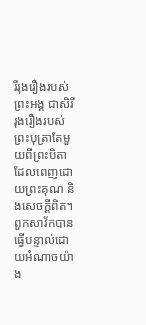រីរុងរឿងរបស់ព្រះអង្គ ជាសិរីរុងរឿងរបស់ព្រះបុត្រាតែមួយពីព្រះបិតា ដែលពេញដោយព្រះគុណ និងសេចក្ដីពិត។
ពួកសាវ័កបានធ្វើបន្ទាល់ដោយអំណាចយ៉ាង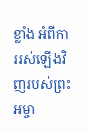ខ្លាំង អំពីការរស់ឡើងវិញរបស់ព្រះអម្ចា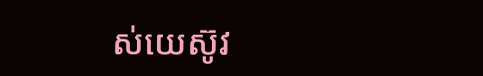ស់យេស៊ូវ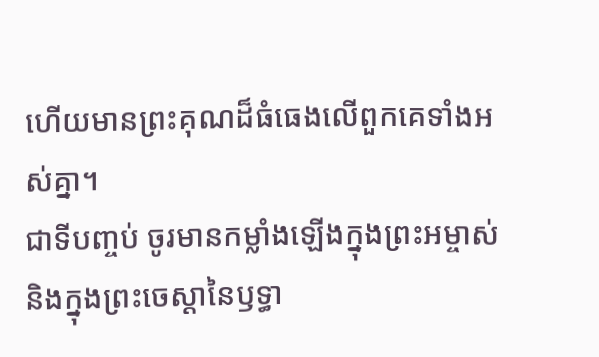ហើយមានព្រះគុណដ៏ធំធេងលើពួកគេទាំងអស់គ្នា។
ជាទីបញ្ចប់ ចូរមានកម្លាំងឡើងក្នុងព្រះអម្ចាស់ និងក្នុងព្រះចេស្ដានៃឫទ្ធា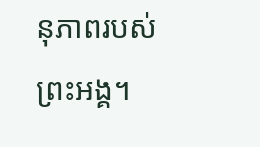នុភាពរបស់ព្រះអង្គ។